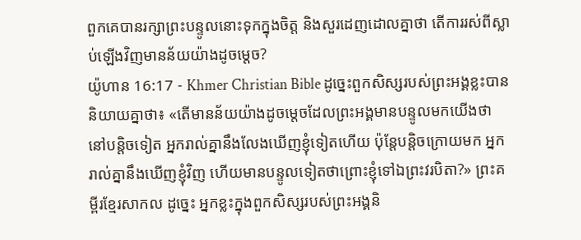ពួកគេបានរក្សាព្រះបន្ទូលនោះទុកក្នុងចិត្ដ និងសួរដេញដោលគ្នាថា តើការរស់ពីស្លាប់ឡើងវិញមានន័យយ៉ាងដូចម្តេច?
យ៉ូហាន 16:17 - Khmer Christian Bible ដូច្នេះពួកសិស្សរបស់ព្រះអង្គខ្លះបាននិយាយគ្នាថា៖ «តើមានន័យយ៉ាងដូចម្ដេចដែលព្រះអង្គមានបន្ទូលមកយើងថា នៅបន្តិចទៀត អ្នករាល់គ្នានឹងលែងឃើញខ្ញុំទៀតហើយ ប៉ុន្ដែបន្តិចក្រោយមក អ្នករាល់គ្នានឹងឃើញខ្ញុំវិញ ហើយមានបន្ទូលទៀតថាព្រោះខ្ញុំទៅឯព្រះវរបិតា?» ព្រះគម្ពីរខ្មែរសាកល ដូច្នេះ អ្នកខ្លះក្នុងពួកសិស្សរបស់ព្រះអង្គនិ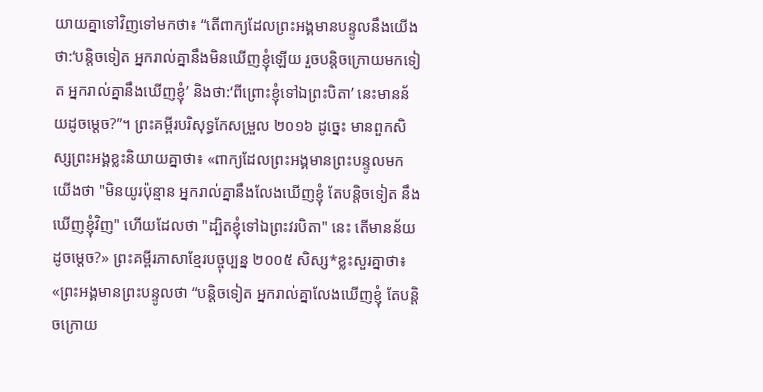យាយគ្នាទៅវិញទៅមកថា៖ “តើពាក្យដែលព្រះអង្គមានបន្ទូលនឹងយើងថា:‘បន្តិចទៀត អ្នករាល់គ្នានឹងមិនឃើញខ្ញុំឡើយ រួចបន្តិចក្រោយមកទៀត អ្នករាល់គ្នានឹងឃើញខ្ញុំ’ និងថា:‘ពីព្រោះខ្ញុំទៅឯព្រះបិតា’ នេះមានន័យដូចម្ដេច?”។ ព្រះគម្ពីរបរិសុទ្ធកែសម្រួល ២០១៦ ដូច្នេះ មានពួកសិស្សព្រះអង្គខ្លះនិយាយគ្នាថា៖ «ពាក្យដែលព្រះអង្គមានព្រះបន្ទូលមកយើងថា "មិនយូរប៉ុន្មាន អ្នករាល់គ្នានឹងលែងឃើញខ្ញុំ តែបន្តិចទៀត នឹងឃើញខ្ញុំវិញ" ហើយដែលថា "ដ្បិតខ្ញុំទៅឯព្រះវរបិតា" នេះ តើមានន័យដូចម្តេច?» ព្រះគម្ពីរភាសាខ្មែរបច្ចុប្បន្ន ២០០៥ សិស្ស*ខ្លះសួរគ្នាថា៖ «ព្រះអង្គមានព្រះបន្ទូលថា “បន្តិចទៀត អ្នករាល់គ្នាលែងឃើញខ្ញុំ តែបន្តិចក្រោយ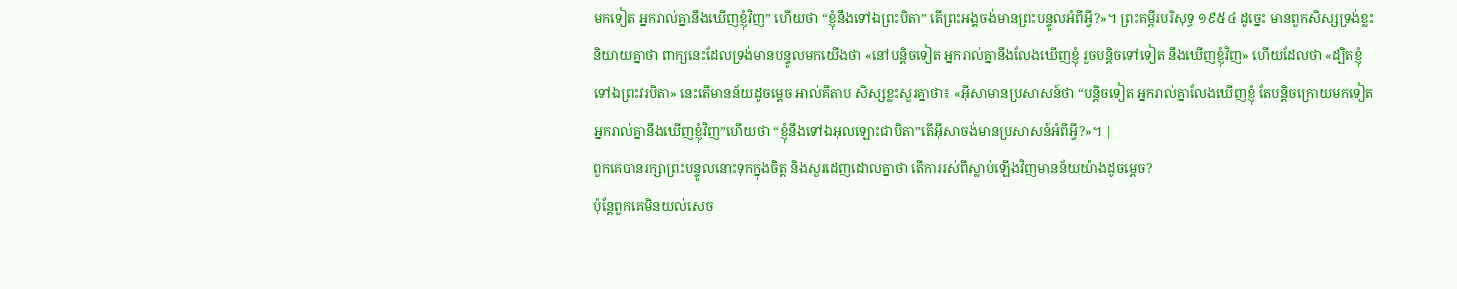មកទៀត អ្នករាល់គ្នានឹងឃើញខ្ញុំវិញ” ហើយថា “ខ្ញុំនឹងទៅឯព្រះបិតា” តើព្រះអង្គចង់មានព្រះបន្ទូលអំពីអ្វី?»។ ព្រះគម្ពីរបរិសុទ្ធ ១៩៥៤ ដូច្នេះ មានពួកសិស្សទ្រង់ខ្លះនិយាយគ្នាថា ពាក្យនេះដែលទ្រង់មានបន្ទូលមកយើងថា «នៅបន្តិចទៀត អ្នករាល់គ្នានឹងលែងឃើញខ្ញុំ រួចបន្តិចទៅទៀត នឹងឃើញខ្ញុំវិញ» ហើយដែលថា «ដ្បិតខ្ញុំទៅឯព្រះវរបិតា» នេះតើមានន័យដូចម្តេច អាល់គីតាប សិស្សខ្លះសួរគ្នាថា៖ «អ៊ីសាមានប្រសាសន៍ថា “បន្ដិចទៀត អ្នករាល់គ្នាលែងឃើញខ្ញុំ តែបន្ដិចក្រោយមកទៀត អ្នករាល់គ្នានឹងឃើញខ្ញុំវិញ”ហើយថា “ខ្ញុំនឹងទៅឯអុលឡោះជាបិតា”តើអ៊ីសាចង់មានប្រសាសន៍អំពីអ្វី?»។ |
ពួកគេបានរក្សាព្រះបន្ទូលនោះទុកក្នុងចិត្ដ និងសួរដេញដោលគ្នាថា តើការរស់ពីស្លាប់ឡើងវិញមានន័យយ៉ាងដូចម្តេច?
ប៉ុន្ដែពួកគេមិនយល់សេច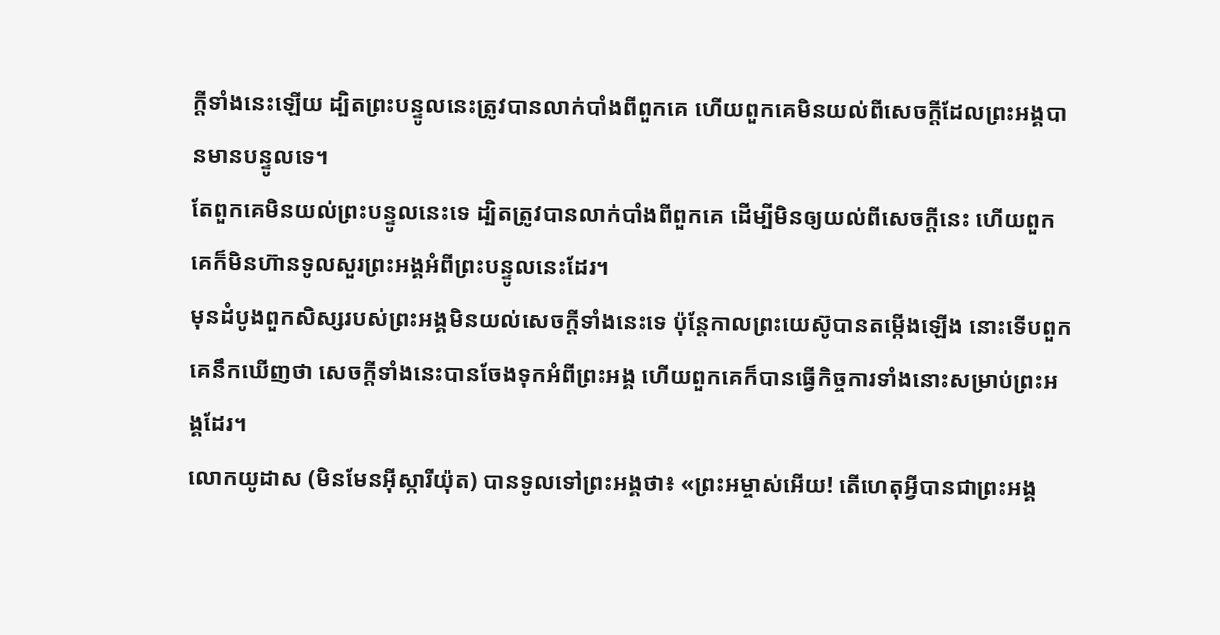ក្ដីទាំងនេះឡើយ ដ្បិតព្រះបន្ទូលនេះត្រូវបានលាក់បាំងពីពួកគេ ហើយពួកគេមិនយល់ពីសេចក្ដីដែលព្រះអង្គបានមានបន្ទូលទេ។
តែពួកគេមិនយល់ព្រះបន្ទូលនេះទេ ដ្បិតត្រូវបានលាក់បាំងពីពួកគេ ដើម្បីមិនឲ្យយល់ពីសេចក្ដីនេះ ហើយពួកគេក៏មិនហ៊ានទូលសួរព្រះអង្គអំពីព្រះបន្ទូលនេះដែរ។
មុនដំបូងពួកសិស្សរបស់ព្រះអង្គមិនយល់សេចក្ដីទាំងនេះទេ ប៉ុន្ដែកាលព្រះយេស៊ូបានតម្កើងឡើង នោះទើបពួកគេនឹកឃើញថា សេចក្ដីទាំងនេះបានចែងទុកអំពីព្រះអង្គ ហើយពួកគេក៏បានធ្វើកិច្ចការទាំងនោះសម្រាប់ព្រះអង្គដែរ។
លោកយូដាស (មិនមែនអ៊ីស្ការីយ៉ុត) បានទូលទៅព្រះអង្គថា៖ «ព្រះអម្ចាស់អើយ! តើហេតុអ្វីបានជាព្រះអង្គ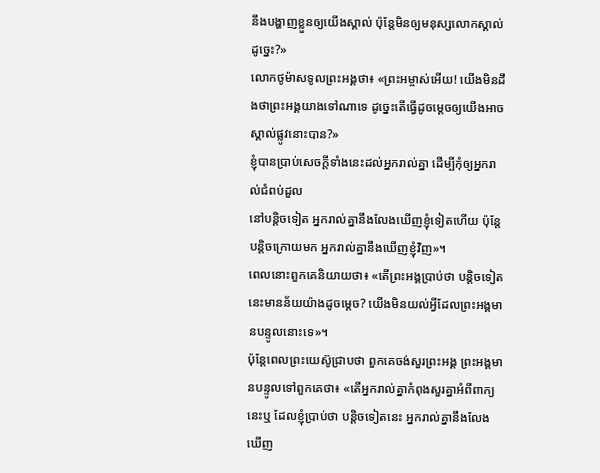នឹងបង្ហាញខ្លួនឲ្យយើងស្គាល់ ប៉ុន្ដែមិនឲ្យមនុស្សលោកស្គាល់ដូច្នេះ?»
លោកថូម៉ាសទូលព្រះអង្គថា៖ «ព្រះអម្ចាស់អើយ! យើងមិនដឹងថាព្រះអង្គយាងទៅណាទេ ដូច្នេះតើធ្វើដូចម្តេចឲ្យយើងអាចស្គាល់ផ្លូវនោះបាន?»
ខ្ញុំបានប្រាប់សេចក្ដីទាំងនេះដល់អ្នករាល់គ្នា ដើម្បីកុំឲ្យអ្នករាល់ជំពប់ដួល
នៅបន្តិចទៀត អ្នករាល់គ្នានឹងលែងឃើញខ្ញុំទៀតហើយ ប៉ុន្ដែបន្តិចក្រោយមក អ្នករាល់គ្នានឹងឃើញខ្ញុំវិញ»។
ពេលនោះពួកគេនិយាយថា៖ «តើព្រះអង្គប្រាប់ថា បន្តិចទៀតនេះមានន័យយ៉ាងដូចម្តេច? យើងមិនយល់អ្វីដែលព្រះអង្គមានបន្ទូលនោះទេ»។
ប៉ុន្ដែពេលព្រះយេស៊ូជ្រាបថា ពួកគេចង់សួរព្រះអង្គ ព្រះអង្គមានបន្ទូលទៅពួកគេថា៖ «តើអ្នករាល់គ្នាកំពុងសួរគ្នាអំពីពាក្យនេះឬ ដែលខ្ញុំប្រាប់ថា បន្តិចទៀតនេះ អ្នករាល់គ្នានឹងលែងឃើញ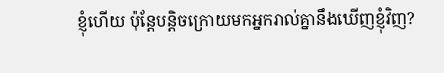ខ្ញុំហើយ ប៉ុន្ដែបន្តិចក្រោយមកអ្នករាល់គ្នានឹងឃើញខ្ញុំវិញ?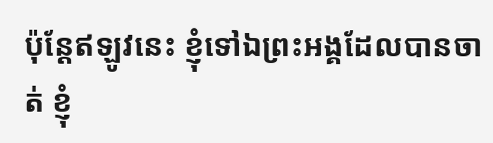ប៉ុន្ដែឥឡូវនេះ ខ្ញុំទៅឯព្រះអង្គដែលបានចាត់ ខ្ញុំ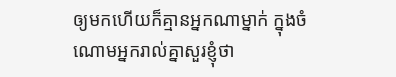ឲ្យមកហើយក៏គ្មានអ្នកណាម្នាក់ ក្នុងចំណោមអ្នករាល់គ្នាសួរខ្ញុំថា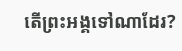តើព្រះអង្គទៅណាដែរ?